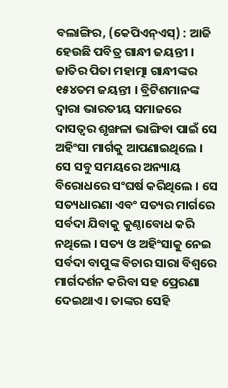ବଲାଙ୍ଗିର, (କେପିଏନ୍ଏସ୍) : ଆଜି ହେଉଛି ପବିତ୍ର ଗାନ୍ଧୀ ଜୟନ୍ତୀ । ଜାତିର ପିତା ମହାତ୍ମା ଗାନ୍ଧୀଙ୍କର ୧୫୪ତମ ଜୟନ୍ତୀ । ବ୍ରିଟିଶମାନଙ୍କ ଦ୍ୱାରା ଭାରତୀୟ ସମାଜରେ ଦାସତ୍ୱର ଶୃଙ୍ଖଳା ଭାଙ୍ଗିବା ପାଇଁ ସେ ଅହିଂସା ମାର୍ଗକୁ ଆପଣାଇଥିଲେ । ସେ ସବୁ ସମୟରେ ଅନ୍ୟାୟ ବିରୋଧରେ ସଂଘର୍ଷ କରିଥିଲେ । ସେ ସତ୍ୟଧାରଣା ଏବଂ ସତ୍ୟର ମାର୍ଗରେ ସର୍ବଦା ଯିବାକୁ କୁଣ୍ଠାବୋଧ କରି ନଥିଲେ । ସତ୍ୟ ଓ ଅହିଂସାକୁ ନେଇ ସର୍ବଦା ବାପୁଙ୍କ ବିଚାର ସାରା ବିଶ୍ବରେ ମାର୍ଗଦର୍ଶନ କରିବା ସହ ପ୍ରେରଣା ଦେଇଥାଏ । ତାଙ୍କର ସେହି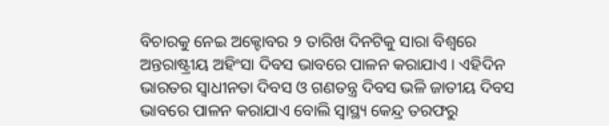ବିଚାରକୁ ନେଇ ଅକ୍ଟୋବର ୨ ତାରିଖ ଦିନଟିକୁ ସାରା ବିଶ୍ୱରେ ଅନ୍ତରାଷ୍ଟ୍ରୀୟ ଅହିଂସା ଦିବସ ଭାବରେ ପାଳନ କରାଯାଏ । ଏହିଦିନ ଭାରତର ସ୍ଵାଧୀନତା ଦିବସ ଓ ଗଣତନ୍ତ୍ର ଦିବସ ଭଳି ଜାତୀୟ ଦିବସ ଭାବରେ ପାଳନ କରାଯାଏ ବୋଲି ସ୍ୱାସ୍ଥ୍ୟ କେନ୍ଦ୍ର ତରଫରୁ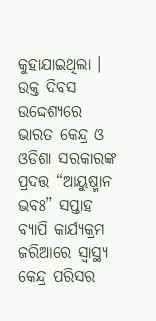କୁହାଯାଇଥିଲା । ଉକ୍ତ ଦିବସ ଉଦ୍ଦେଶ୍ୟରେ ଭାରତ କେନ୍ଦ୍ର ଓ ଓଡିଶା ସରକାରଙ୍କ ପ୍ରଦତ୍ତ “ଆୟୁଷ୍ମାନ ଭବଃ” ସପ୍ତାହ ବ୍ୟାପି କାର୍ଯ୍ୟକ୍ରମ ଜରିଆରେ ସ୍ୱାସ୍ଥ୍ୟ କେନ୍ଦ୍ର ପରିସର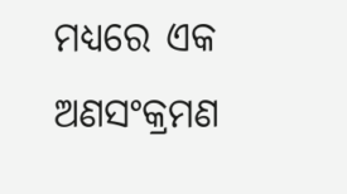ମଧ୍ୟରେ ଏକ ଅଣସଂକ୍ରମଣ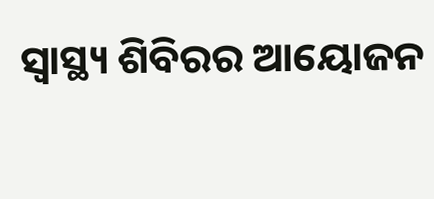ସ୍ୱାସ୍ଥ୍ୟ ଶିବିରର ଆୟୋଜନ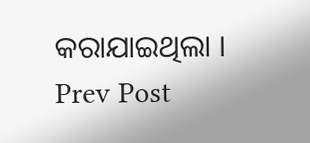କରାଯାଇଥିଲା ।
Prev Post